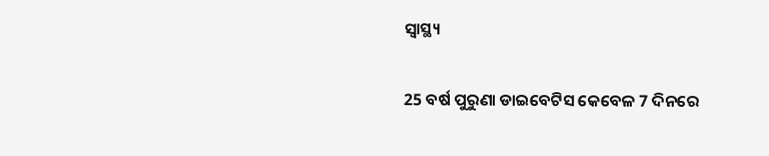ସ୍ୱାସ୍ଥ୍ୟ

25 ବର୍ଷ ପୁରୁଣା ଡାଇବେଟିସ କେବେଳ 7 ଦିନରେ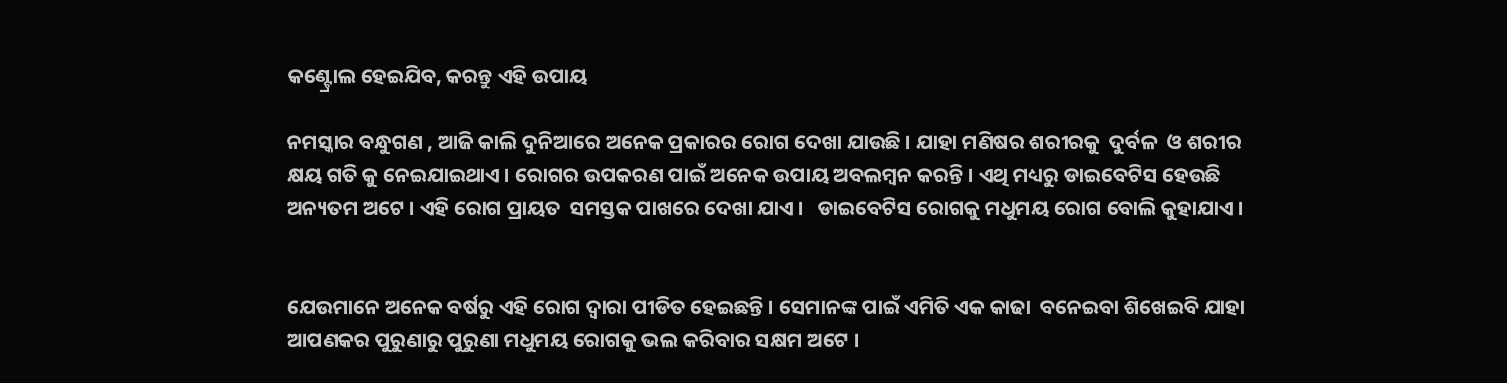କଣ୍ଟ୍ରୋଲ ହେଇଯିବ, କରନ୍ତୁ ଏହି ଉପାୟ

ନମସ୍କାର ବନ୍ଧୁଗଣ , ଆଜି କାଲି ଦୁନିଆରେ ଅନେକ ପ୍ରକାରର ରୋଗ ଦେଖା ଯାଉଛି । ଯାହା ମଣିଷର ଶରୀରକୁ  ଦୁର୍ବଳ  ଓ ଶରୀର କ୍ଷୟ ଗତି କୁ ନେଇଯାଇଥାଏ । ରୋଗର ଉପକରଣ ପାଇଁ ଅନେକ ଉପାୟ ଅବଲମ୍ବନ କରନ୍ତି । ଏଥି ମଧ୍ୟରୁ ଡାଇବେଟିସ ହେଉଛି ଅନ୍ୟତମ ଅଟେ । ଏହି ରୋଗ ପ୍ରାୟତ  ସମସ୍ତକ ପାଖରେ ଦେଖା ଯାଏ ।   ଡାଇବେଟିସ ରୋଗକୁ ମଧୁମୟ ରୋଗ ବୋଲି କୁହାଯାଏ ।


ଯେଉମାନେ ଅନେକ ବର୍ଷରୁ ଏହି ରୋଗ ଦ୍ଵାରା ପୀଡିତ ହେଇଛନ୍ତି । ସେମାନଙ୍କ ପାଇଁ ଏମିତି ଏକ କାଢା  ବନେଇବା ଶିଖେଇବି ଯାହା ଆପଣକର ପୁରୁଣାରୁ ପୁରୁଣା ମଧୁମୟ ରୋଗକୁ ଭଲ କରିବାର ସକ୍ଷମ ଅଟେ ।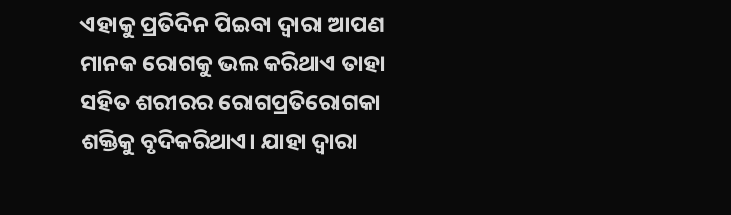ଏହାକୁ ପ୍ରତିଦିନ ପିଇବା ଦ୍ଵାରା ଆପଣ ମାନକ ରୋଗକୁ ଭଲ କରିଥାଏ ତାହା ସହିତ ଶରୀରର ରୋଗପ୍ରତିରୋଗକା ଶକ୍ତିକୁ ବୃଦିକରିଥାଏ। ଯାହା ଦ୍ଵାରା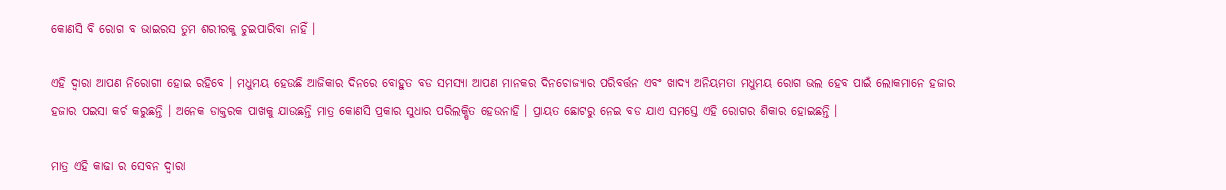କୋଣସି ବି ରୋଗ ବ ଭାଇରସ ତୁମ ଶରୀରକୁ ଚୁଇପାରିବା ନାହିଁ ।

ଏହି ଦ୍ଵାରା ଆପଣ ନିରୋଗୀ ହୋଇ ରହିବେ । ମଧୁମୟ ହେଉଛି ଆଜିକାର ଦିନରେ ବୋହୁତ ବଡ ସମସ୍ୟା ଆପଣ ମାନକର ଦିନଚୋଜ୍ୟାର ପରିବର୍ତ୍ତନ ଏବଂ ଖାଦ୍ୟ ଅନିୟମତା ମଧୁମୟ ରୋଗ ଭଲ ହେବ ପାଇଁ ଲୋକମାନେ ହଜାର ହଜାର ପଇସା କର୍ଚ କରୁଛନ୍ତି । ଅନେକ ଡାକ୍ତରକ ପାଖକୁ ଯାଉଛନ୍ତି ମାତ୍ର କୋଣସି ପ୍ରକାର ସୁଧାର ପରିଲକ୍ଷିତ ହେଉନାହି । ପ୍ରାୟତ ଛୋଟରୁ ନେଇ ବଡ ଯାଏ ସମସ୍ତେ ଏହି ରୋଗର ଶିକାର ହୋଇଛନ୍ତି ।

ମାତ୍ର ଏହି କାଢା ର ସେବନ ଦ୍ଵାରା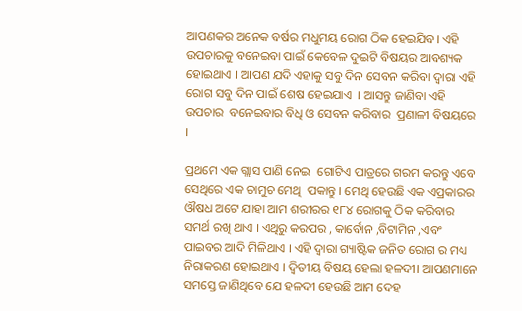ଆପଣକର ଅନେକ ବର୍ଷର ମଧୁମୟ ରୋଗ ଠିକ ହେଇଯିବ। ଏହି ଉପଚାରକୁ ବନେଇବା ପାଇଁ କେବେଳ ଦୁଇଟି ବିଷୟର ଆବଶ୍ୟକ ହୋଇଥାଏ । ଆପଣ ଯଦି ଏହାକୁ ସବୁ ଦିନ ସେବନ କରିବା ଦ୍ଵାରା ଏହି ରୋଗ ସବୁ ଦିନ ପାଇଁ ଶେଷ ହେଇଯାଏ  । ଆସନ୍ତୁ ଜାଣିବା ଏହି ଉପଚାର  ବନେଇବାର ବିଧି ଓ ସେବନ କରିବାର  ପ୍ରଣାଳୀ ବିଷୟରେ ।

ପ୍ରଥମେ ଏକ ଗ୍ଲାସ ପାଣି ନେଇ  ଗୋଟିଏ ପାତ୍ରରେ ଗରମ କରନ୍ତୁ ଏବେ ସେଥିରେ ଏକ ଚାମୁଚ ମେଥି  ପକାନ୍ତୁ । ମେଥି ହେଉଛି ଏକ ଏପ୍ରକାରର ଔଷଧ ଅଟେ ଯାହା ଆମ ଶରୀରର ୧୮୪ ରୋଗକୁ ଠିକ କରିବାର ସମର୍ଥ ରଖି ଥାଏ । ଏଥିରୁ କରପର , କାର୍ବୋନ ,ବିଟାମିନ ,ଏବଂ ପାଇବର ଆଦି ମିଳିଥାଏ । ଏହି ଦ୍ଵାରା ଗ୍ୟାଷ୍ଟିକ ଜନିତ ରୋଗ ର ମଧ୍ୟ ନିରାକରଣ ହୋଇଥାଏ । ଦ୍ଵିତୀୟ ବିଷୟ ହେଲା ହଳଦୀ। ଆପଣମାନେ ସମସ୍ତେ ଜାଣିଥିବେ ଯେ ହଳଦୀ ହେଉଛି ଆମ ଦେହ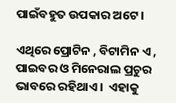ପାଇଁବହୁତ ଉପକାର ଅଟେ ।

ଏଥିରେ ପ୍ରୋଟିନ , ବିଟାମିନ ଏ , ପାଇବର ଓ ମିନେରାଲ ପ୍ରଚୁର ଭାବରେ ରହିଥାଏ ।  ଏହାକୁ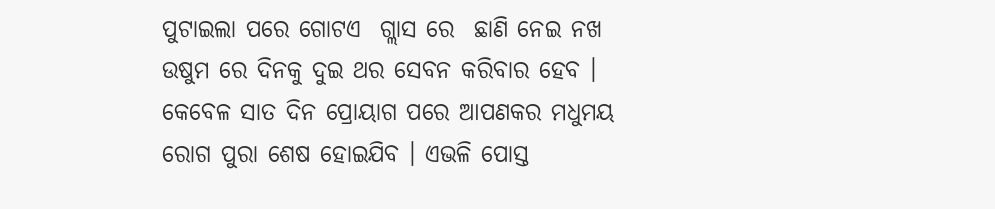ପୁଟାଇଲା ପରେ ଗୋଟଏ  ଗ୍ଲାସ ରେ  ଛାଣି ନେଇ ନଖ ଉଷୁମ ରେ ଦିନକୁ ଦୁଇ ଥର ସେବନ କରିବାର ହେବ । କେବେଳ ସାତ ଦିନ ପ୍ରୋୟାଗ ପରେ ଆପଣକର ମଧୁମୟ ରୋଗ ପୁରା ଶେଷ ହୋଇଯିବ । ଏଭଳି ପୋସ୍ତ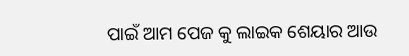ପାଇଁ ଆମ ପେଜ କୁ ଲାଇକ ଶେୟାର ଆଉ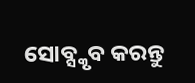ସୋବ୍ସ୍କୃବ କରନ୍ତୁ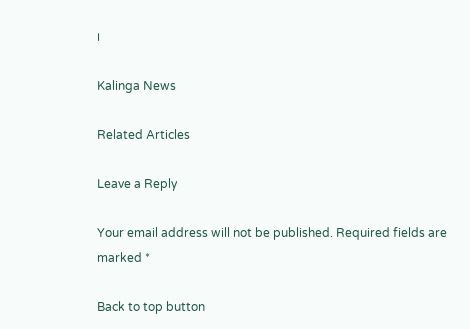।

Kalinga News

Related Articles

Leave a Reply

Your email address will not be published. Required fields are marked *

Back to top button